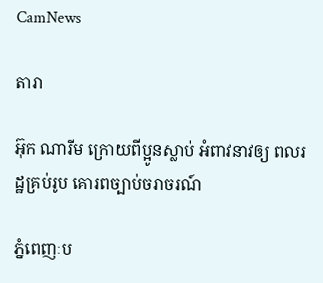CamNews

តារា

អ៊ុក ណារីម ក្រោយពីប្អូនស្លាប់ អំពាវនាវឲ្យ ពលរដ្ឋគ្រប់រូប គោរពច្បាប់ចរាចរណ៍

ភ្នំពេញៈប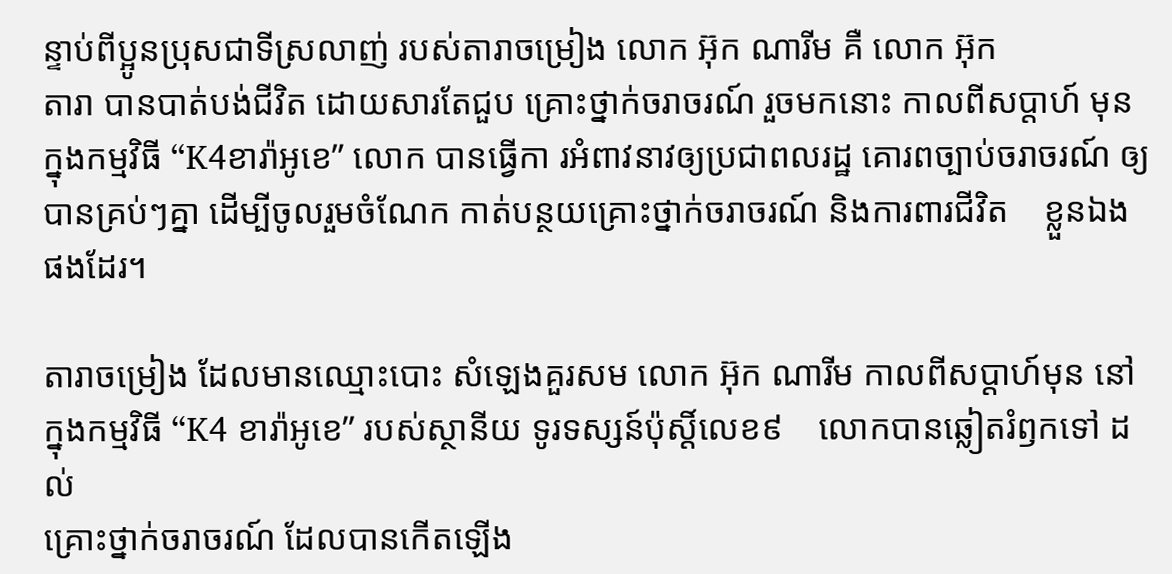ន្ទាប់ពីប្អូនប្រុសជាទីស្រលាញ់ របស់តារាចម្រៀង លោក អ៊ុក ណារីម គឺ លោក អ៊ុក
តារា បានបាត់បង់ជីវិត ដោយសារតែជួប គ្រោះថ្នាក់ចរាចរណ៍ រួចមកនោះ កាលពីសប្តាហ៍ មុន
ក្នុងកម្មវិធី “K4ខារ៉ាអូខេ” លោក បានធ្វើកា រអំពាវនាវឲ្យប្រជាពលរដ្ឋ គោរពច្បាប់ចរាចរណ៍ ឲ្យ
បានគ្រប់ៗគ្នា ដើម្បីចូលរួមចំណែក កាត់បន្ថយគ្រោះថ្នាក់ចរាចរណ៍ និងការពារជីវិត    ខ្លួនឯង
ផងដែរ។

តារាចម្រៀង ដែលមានឈ្មោះបោះ សំឡេងគួរសម លោក អ៊ុក ណារីម កាលពីសប្តាហ៍មុន នៅ
ក្នុងកម្មវិធី “K4 ខារ៉ាអូខេ” របស់ស្ថានីយ ទូរទស្សន៍ប៉ុស្តិ៍លេខ៩    លោកបានឆ្លៀតរំឭកទៅ ដល់
គ្រោះថ្នាក់ចរាចរណ៍ ដែលបានកើតឡើង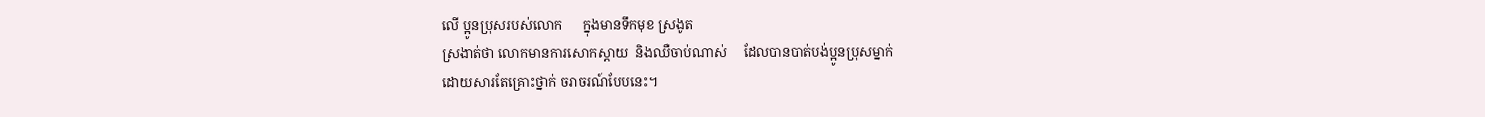លើ ប្អូនប្រុសរបស់លោក      ក្នុងមានទឹកមុខ ស្រងូត
ស្រងាត់ថា លោកមានការសោកស្តាយ  និងឈឺចាប់ណាស់     ដែលបានបាត់បង់ប្អូនប្រុសម្នាក់
ដោយសារតែគ្រោះថ្នាក់ ចរាចរណ៍បែបនេះ។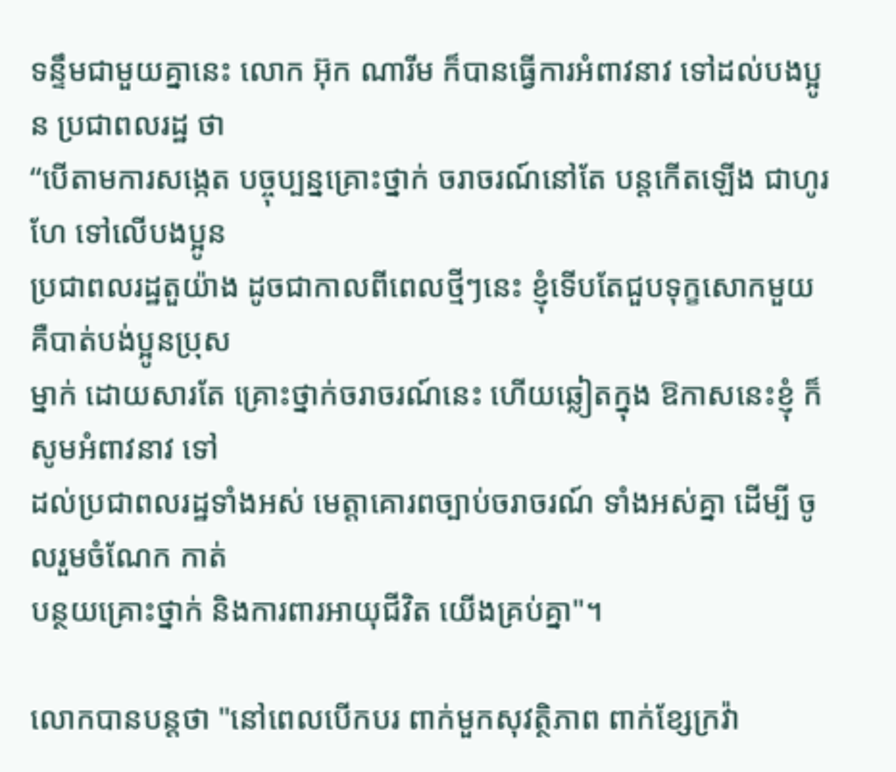ទន្ទឹមជាមួយគ្នានេះ លោក អ៊ុក ណារីម ក៏បានធ្វើការអំពាវនាវ ទៅដល់បងប្អូន ប្រជាពលរដ្ឋ ថា
“បើតាមការសង្កេត បច្ចុប្បន្នគ្រោះថ្នាក់ ចរាចរណ៍នៅតែ បន្តកើតឡើង ជាហូរហែ ទៅលើបងប្អូន
ប្រជាពលរដ្ឋតួយ៉ាង ដូចជាកាលពីពេលថ្មីៗនេះ ខ្ញុំទើបតែជួបទុក្ខសោកមួយ គឺបាត់បង់ប្អូនប្រុស
ម្នាក់ ដោយសារតែ គ្រោះថ្នាក់ចរាចរណ៍នេះ ហើយឆ្លៀតក្នុង ឱកាសនេះខ្ញុំ ក៏សូមអំពាវនាវ ទៅ
ដល់ប្រជាពលរដ្ឋទាំងអស់ មេត្តាគោរពច្បាប់ចរាចរណ៍ ទាំងអស់គ្នា ដើម្បី ចូលរួមចំណែក កាត់
បន្ថយគ្រោះថ្នាក់ និងការពារអាយុជីវិត យើងគ្រប់គ្នា"។

លោកបានបន្តថា "នៅពេលបើកបរ ពាក់មួកសុវត្ថិភាព ពាក់ខ្សែក្រវ៉ា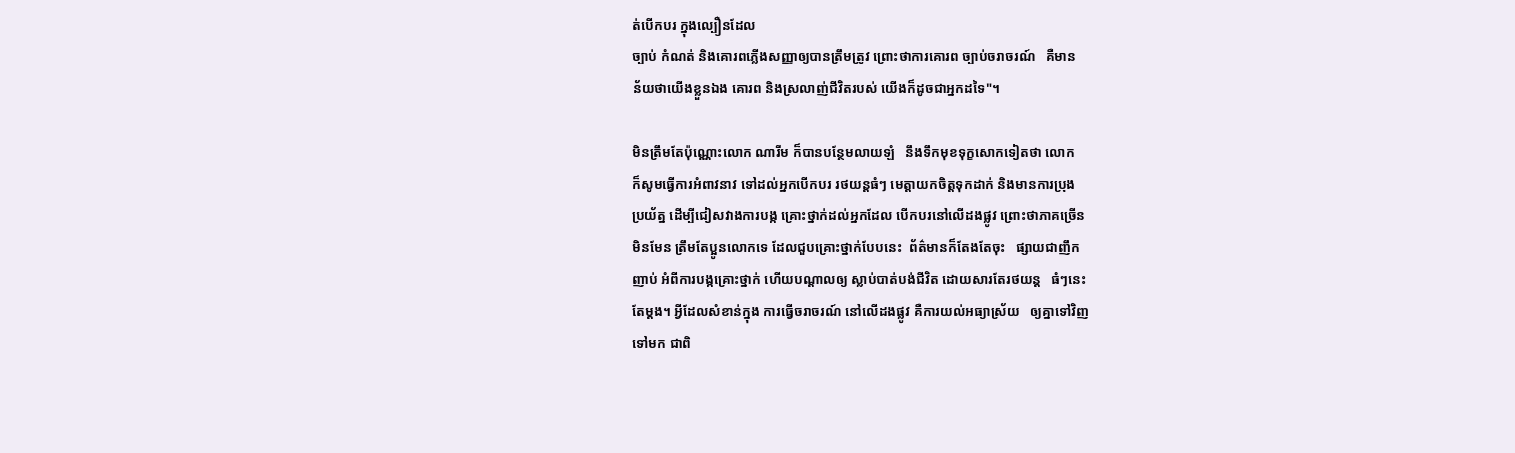ត់បើកបរ ក្នុងល្បឿនដែល
ច្បាប់ កំណត់ និងគោរពភ្លើងសញ្ញាឲ្យបានត្រឹមត្រូវ ព្រោះថាការគោរព ច្បាប់ចរាចរណ៍   គឺមាន
ន័យថាយើងខ្លួនឯង គោរព និងស្រលាញ់ជីវិតរបស់ យើងក៏ដូចជាអ្នកដទៃ"។

មិនត្រឹមតែប៉ុណ្ណោះលោក ណារីម ក៏បានបន្ថែមលាយឡំ   នឹងទឹកមុខទុក្ខសោកទៀតថា លោក
ក៏សូមធ្វើការអំពាវនាវ ទៅដល់អ្នកបើកបរ រថយន្តធំៗ មេត្តាយកចិត្តទុកដាក់ និងមានការប្រុង
ប្រយ័ត្ន ដើម្បីជៀសវាងការបង្ក គ្រោះថ្នាក់ដល់អ្នកដែល បើកបរនៅលើដងផ្លូវ ព្រោះថាភាគច្រើន
មិនមែន ត្រឹមតែប្អូនលោកទេ ដែលជួបគ្រោះថ្នាក់បែបនេះ  ព័ត៌មានក៏តែងតែចុះ   ផ្សាយជាញឹក
ញាប់ អំពីការបង្កគ្រោះថ្នាក់ ហើយបណ្តាលឲ្យ ស្លាប់បាត់បង់ជីវិត ដោយសារតែរថយន្ត   ធំៗនេះ
តែម្តង។ អ្វីដែលសំខាន់ក្នុង ការធ្វើចរាចរណ៍ នៅលើដងផ្លូវ គឺការយល់អធ្យាស្រ័យ   ឲ្យគ្នាទៅវិញ
ទៅមក ជាពិ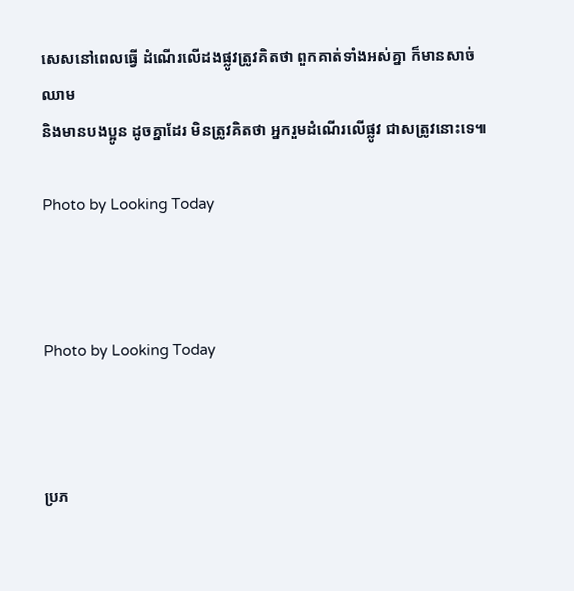សេសនៅពេលធ្វើ ដំណើរលើដងផ្លូវត្រូវគិតថា ពួកគាត់ទាំងអស់គ្នា ក៏មានសាច់ឈាម
និងមានបងប្អូន ដូចគ្នាដែរ មិនត្រូវគិតថា អ្នករួមដំណើរលើផ្លូវ ជាសត្រូវនោះទេ៕

Photo by Looking Today



Photo by Looking Today



ប្រភ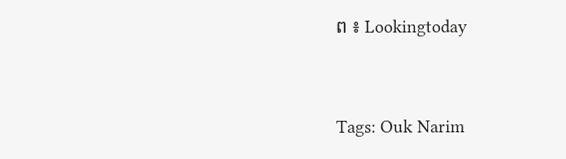ព ៖ Lookingtoday



Tags: Ouk Narim